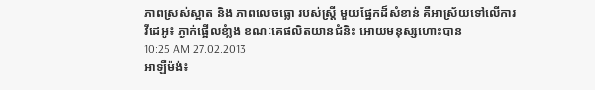ភាពស្រស់ស្អាត និង ភាពលេចធ្លោ របស់ស្រី្ត មួយផ្នែកដ៏សំខាន់ គឺអាស្រ័យទៅលើការ
វីដេអូ៖ ភ្ងាក់ផ្អើលខំា្លង ខណៈគេផលិតយានជំនិះ អោយមនុស្សហោះបាន
10:25 AM 27.02.2013
អាឡឺម៉ង់៖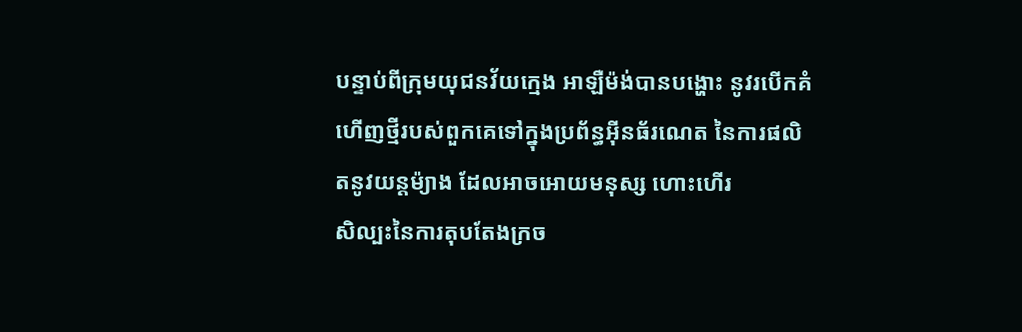បន្ទាប់ពីក្រុមយុជនវ័យក្មេង អាឡឺម៉ង់បានបង្ហោះ នូវរបើកគំ ហើញថ្មីរបស់ពួកគេទៅក្នុងប្រព័ន្ធអ៊ីនធ័រណេត នៃការផលិតនូវយន្ដម៉្យាង ដែលអាចអោយមនុស្ស ហោះហើរ
សិល្បះនៃការតុបតែងក្រច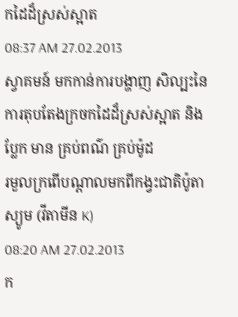កដៃដ៏ស្រស់ស្អាត
08:37 AM 27.02.2013
ស្វាគមន៍ មកកាន់ការបង្ហាញ សិល្បះនៃការតុបតែងក្រចកដៃដ៏ស្រស់ស្អាត និង ប្លែក មាន គ្រប់ពណ៌ គ្រប់ម៉ូដ
រមួលក្រពើបណ្តាលមកពីកង្វះជាតិប៉ូតាស្យូម (វីតាមីន K)
08:20 AM 27.02.2013
ក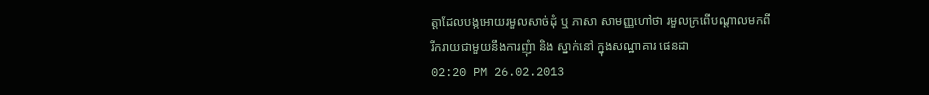ត្តាដែលបង្កអោយរមួលសាច់ដុំ ឬ ភាសា សាមញ្ញហៅថា រមួលក្រពើបណ្តាលមកពី
រីករាយជាមួយនឹងការញុំា និង ស្នាក់នៅ ក្នុងសណ្ឋាគារ ផេនដា
02:20 PM 26.02.2013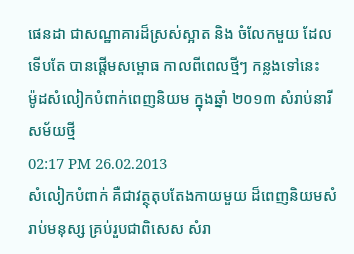ផេនដា ជាសណ្ឋាគារដ៏ស្រស់ស្អាត និង ចំលែកមួយ ដែលទើបតែ បានផើ្តមសម្ពោធ កាលពីពេលថ្មីៗ កន្លងទៅនេះ
ម៉ូដសំលៀកបំពាក់ពេញនិយម ក្នុងឆ្នាំ ២០១៣ សំរាប់នារីសម័យថ្មី
02:17 PM 26.02.2013
សំលៀកបំពាក់ គឺជាវត្ថុតុបតែងកាយមួយ ដ៏ពេញនិយមសំរាប់មនុស្ស គ្រប់រួបជាពិសេស សំរា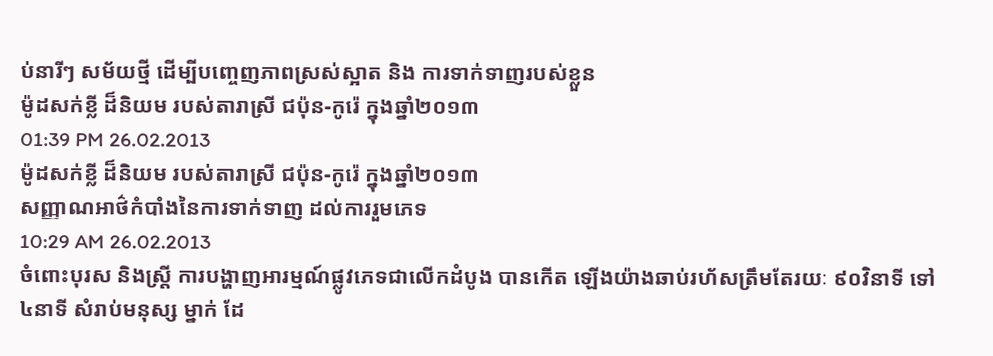ប់នារីៗ សម័យថ្មី ដើម្បីបញ្ចេញភាពស្រស់ស្អាត និង ការទាក់ទាញរបស់ខ្លួន
ម៉ូដសក់ខ្លី ដ៏និយម របស់តារាស្រី ជប៉ុន-កូរ៉េ ក្នុងឆ្នាំ២០១៣
01:39 PM 26.02.2013
ម៉ូដសក់ខ្លី ដ៏និយម របស់តារាស្រី ជប៉ុន-កូរ៉េ ក្នុងឆ្នាំ២០១៣
សញ្ញាណអាថ៌កំបាំងនៃការទាក់ទាញ ដល់ការរួមភេទ
10:29 AM 26.02.2013
ចំពោះបុរស និងស្រ្តី ការបង្ហាញអារម្មណ៍ផ្លូវភេទជាលើកដំបូង បានកើត ឡើងយ៉ាងឆាប់រហ័សត្រឹមតែរយៈ ៩០វិនាទី ទៅ ៤នាទី សំរាប់មនុស្ស ម្នាក់ ដែ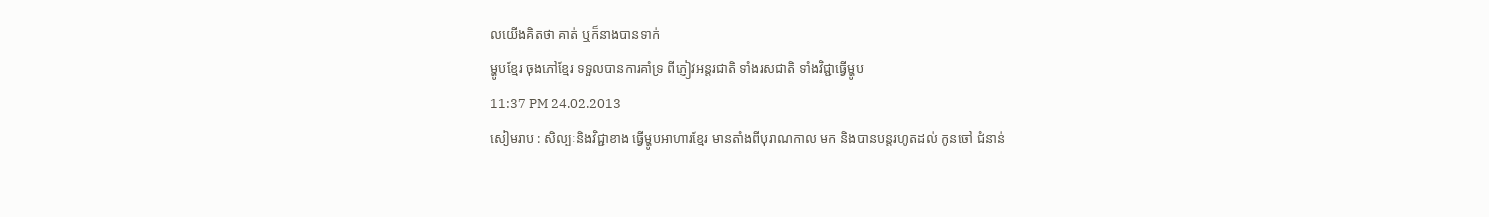លយើងគិតថា គាត់ ឬក៏នាងបានទាក់
ម្ហូបខ្មែរ ចុងភៅខ្មែរ ទទួលបានការគាំទ្រ ពីភ្ញៀវអន្តរជាតិ ទាំងរសជាតិ ទាំងវិជ្ជាធ្វើម្ហូប
11:37 PM 24.02.2013
សៀមរាប : សិល្បៈនិងវិជ្ជាខាង ធ្វើម្ហូបអាហារខ្មែរ មានតាំងពីបុរាណកាល មក និងបានបន្តរហូតដល់ កូនចៅ ជំនាន់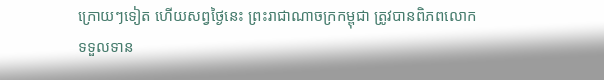ក្រោយៗទៀត ហើយសព្វថ្ងៃនេះ ព្រះរាជាណាចក្រកម្ពុជា ត្រូវបានពិភពលោក
ទទួលទាន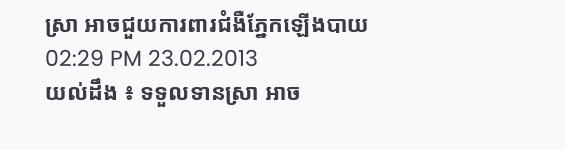ស្រា អាចជួយការពារជំងឺភ្នែកឡើងបាយ
02:29 PM 23.02.2013
យល់ដឹង ៖ ទទួលទានស្រា អាច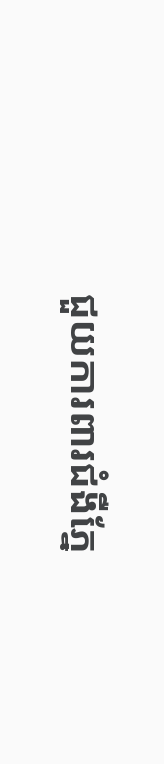ជួយការពារជំងឺភ្នែ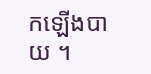កឡើងបាយ ។